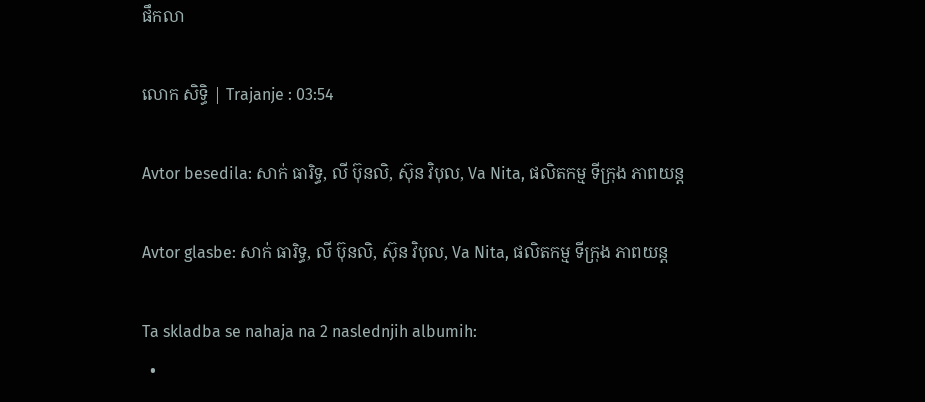ផឹកលា

លោក សិទ្ធិ | Trajanje : 03:54

Avtor besedila: សាក់ ធារិទ្ធ, លី ប៊ុនលិ, ស៊ុន វិបុល, Va Nita, ផលិតកម្ម ទីក្រុង ភាពយន្ត

Avtor glasbe: សាក់ ធារិទ្ធ, លី ប៊ុនលិ, ស៊ុន វិបុល, Va Nita, ផលិតកម្ម ទីក្រុង ភាពយន្ត

Ta skladba se nahaja na 2 naslednjih albumih:
  •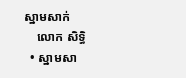ស្នាមសាក់
    លោក សិទ្ធិ
  • ស្នាមសា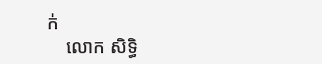ក់
    លោក សិទ្ធិ